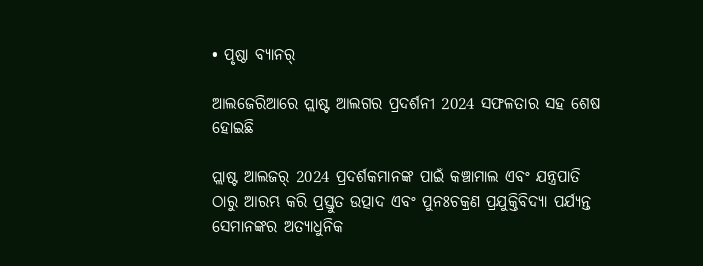• ପୃଷ୍ଠା ବ୍ୟାନର୍

ଆଲଜେରିଆରେ ପ୍ଲାଷ୍ଟ ଆଲଗର ପ୍ରଦର୍ଶନୀ 2024 ସଫଳତାର ସହ ଶେଷ ହୋଇଛି

ପ୍ଲାଷ୍ଟ ଆଲଜର୍ 2024 ପ୍ରଦର୍ଶକମାନଙ୍କ ପାଇଁ କଞ୍ଚାମାଲ ଏବଂ ଯନ୍ତ୍ରପାତି ଠାରୁ ଆରମ୍ଭ କରି ପ୍ରସ୍ତୁତ ଉତ୍ପାଦ ଏବଂ ପୁନଃଚକ୍ରଣ ପ୍ରଯୁକ୍ତିବିଦ୍ୟା ପର୍ଯ୍ୟନ୍ତ ସେମାନଙ୍କର ଅତ୍ୟାଧୁନିକ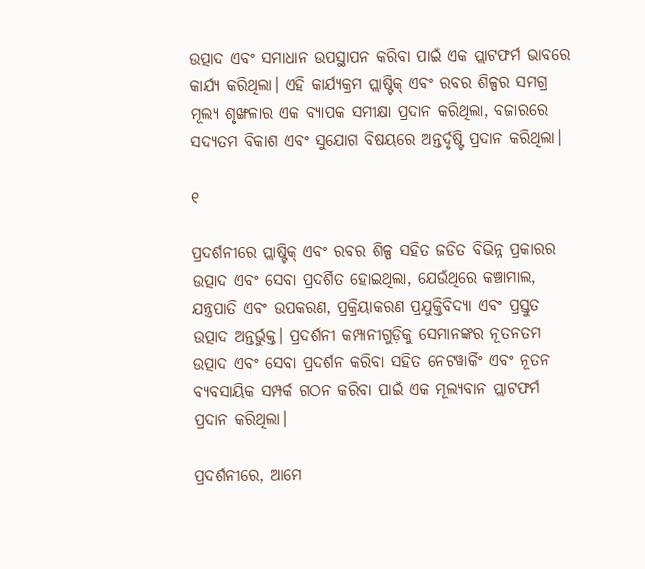ଉତ୍ପାଦ ଏବଂ ସମାଧାନ ଉପସ୍ଥାପନ କରିବା ପାଇଁ ଏକ ପ୍ଲାଟଫର୍ମ ଭାବରେ କାର୍ଯ୍ୟ କରିଥିଲା। ଏହି କାର୍ଯ୍ୟକ୍ରମ ପ୍ଲାଷ୍ଟିକ୍ ଏବଂ ରବର ଶିଳ୍ପର ସମଗ୍ର ମୂଲ୍ୟ ଶୃଙ୍ଖଳାର ଏକ ବ୍ୟାପକ ସମୀକ୍ଷା ପ୍ରଦାନ କରିଥିଲା, ବଜାରରେ ସଦ୍ୟତମ ବିକାଶ ଏବଂ ସୁଯୋଗ ବିଷୟରେ ଅନ୍ତର୍ଦୃଷ୍ଟି ପ୍ରଦାନ କରିଥିଲା।

୧

ପ୍ରଦର୍ଶନୀରେ ପ୍ଲାଷ୍ଟିକ୍ ଏବଂ ରବର ଶିଳ୍ପ ସହିତ ଜଡିତ ବିଭିନ୍ନ ପ୍ରକାରର ଉତ୍ପାଦ ଏବଂ ସେବା ପ୍ରଦର୍ଶିତ ହୋଇଥିଲା, ଯେଉଁଥିରେ କଞ୍ଚାମାଲ, ଯନ୍ତ୍ରପାତି ଏବଂ ଉପକରଣ, ପ୍ରକ୍ରିୟାକରଣ ପ୍ରଯୁକ୍ତିବିଦ୍ୟା ଏବଂ ପ୍ରସ୍ତୁତ ଉତ୍ପାଦ ଅନ୍ତର୍ଭୁକ୍ତ। ପ୍ରଦର୍ଶନୀ କମ୍ପାନୀଗୁଡ଼ିକୁ ସେମାନଙ୍କର ନୂତନତମ ଉତ୍ପାଦ ଏବଂ ସେବା ପ୍ରଦର୍ଶନ କରିବା ସହିତ ନେଟୱାର୍କିଂ ଏବଂ ନୂତନ ବ୍ୟବସାୟିକ ସମ୍ପର୍କ ଗଠନ କରିବା ପାଇଁ ଏକ ମୂଲ୍ୟବାନ ପ୍ଲାଟଫର୍ମ ପ୍ରଦାନ କରିଥିଲା।

ପ୍ରଦର୍ଶନୀରେ, ଆମେ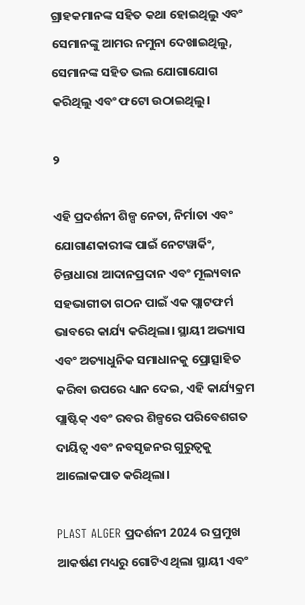ଗ୍ରାହକମାନଙ୍କ ସହିତ କଥା ହୋଇଥିଲୁ ଏବଂ ସେମାନଙ୍କୁ ଆମର ନମୁନା ଦେଖାଇଥିଲୁ, ସେମାନଙ୍କ ସହିତ ଭଲ ଯୋଗାଯୋଗ କରିଥିଲୁ ଏବଂ ଫଟୋ ଉଠାଇଥିଲୁ।

୨

ଏହି ପ୍ରଦର୍ଶନୀ ଶିଳ୍ପ ନେତା, ନିର୍ମାତା ଏବଂ ଯୋଗାଣକାରୀଙ୍କ ପାଇଁ ନେଟୱାର୍କିଂ, ଚିନ୍ତାଧାରା ଆଦାନପ୍ରଦାନ ଏବଂ ମୂଲ୍ୟବାନ ସହଭାଗୀତା ଗଠନ ପାଇଁ ଏକ ପ୍ଲାଟଫର୍ମ ଭାବରେ କାର୍ଯ୍ୟ କରିଥିଲା। ସ୍ଥାୟୀ ଅଭ୍ୟାସ ଏବଂ ଅତ୍ୟାଧୁନିକ ସମାଧାନକୁ ପ୍ରୋତ୍ସାହିତ କରିବା ଉପରେ ଧ୍ୟାନ ଦେଇ, ଏହି କାର୍ଯ୍ୟକ୍ରମ ପ୍ଲାଷ୍ଟିକ୍ ଏବଂ ରବର ଶିଳ୍ପରେ ପରିବେଶଗତ ଦାୟିତ୍ୱ ଏବଂ ନବସୃଜନର ଗୁରୁତ୍ୱକୁ ଆଲୋକପାତ କରିଥିଲା।

PLAST ALGER ପ୍ରଦର୍ଶନୀ 2024 ର ପ୍ରମୁଖ ଆକର୍ଷଣ ମଧ୍ୟରୁ ଗୋଟିଏ ଥିଲା ସ୍ଥାୟୀ ଏବଂ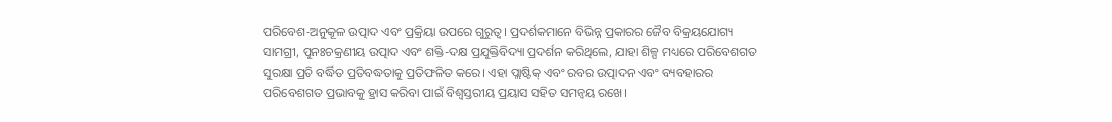ପରିବେଶ-ଅନୁକୂଳ ଉତ୍ପାଦ ଏବଂ ପ୍ରକ୍ରିୟା ଉପରେ ଗୁରୁତ୍ୱ। ପ୍ରଦର୍ଶକମାନେ ବିଭିନ୍ନ ପ୍ରକାରର ଜୈବ ବିକ୍ରୟଯୋଗ୍ୟ ସାମଗ୍ରୀ, ପୁନଃଚକ୍ରଣୀୟ ଉତ୍ପାଦ ଏବଂ ଶକ୍ତି-ଦକ୍ଷ ପ୍ରଯୁକ୍ତିବିଦ୍ୟା ପ୍ରଦର୍ଶନ କରିଥିଲେ, ଯାହା ଶିଳ୍ପ ମଧ୍ୟରେ ପରିବେଶଗତ ସୁରକ୍ଷା ପ୍ରତି ବର୍ଦ୍ଧିତ ପ୍ରତିବଦ୍ଧତାକୁ ପ୍ରତିଫଳିତ କରେ। ଏହା ପ୍ଲାଷ୍ଟିକ୍ ଏବଂ ରବର ଉତ୍ପାଦନ ଏବଂ ବ୍ୟବହାରର ପରିବେଶଗତ ପ୍ରଭାବକୁ ହ୍ରାସ କରିବା ପାଇଁ ବିଶ୍ୱସ୍ତରୀୟ ପ୍ରୟାସ ସହିତ ସମନ୍ୱୟ ରଖେ।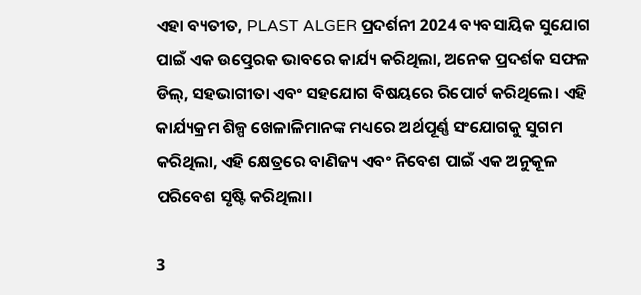ଏହା ବ୍ୟତୀତ, PLAST ALGER ପ୍ରଦର୍ଶନୀ 2024 ବ୍ୟବସାୟିକ ସୁଯୋଗ ପାଇଁ ଏକ ଉତ୍ପ୍ରେରକ ଭାବରେ କାର୍ଯ୍ୟ କରିଥିଲା, ଅନେକ ପ୍ରଦର୍ଶକ ସଫଳ ଡିଲ୍, ସହଭାଗୀତା ଏବଂ ସହଯୋଗ ବିଷୟରେ ରିପୋର୍ଟ କରିଥିଲେ। ଏହି କାର୍ଯ୍ୟକ୍ରମ ଶିଳ୍ପ ଖେଳାଳିମାନଙ୍କ ମଧ୍ୟରେ ଅର୍ଥପୂର୍ଣ୍ଣ ସଂଯୋଗକୁ ସୁଗମ କରିଥିଲା, ଏହି କ୍ଷେତ୍ରରେ ବାଣିଜ୍ୟ ଏବଂ ନିବେଶ ପାଇଁ ଏକ ଅନୁକୂଳ ପରିବେଶ ସୃଷ୍ଟି କରିଥିଲା।

3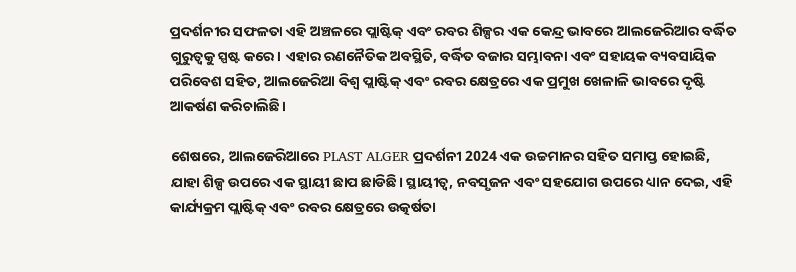ପ୍ରଦର୍ଶନୀର ସଫଳତା ଏହି ଅଞ୍ଚଳରେ ପ୍ଲାଷ୍ଟିକ୍ ଏବଂ ରବର ଶିଳ୍ପର ଏକ କେନ୍ଦ୍ର ଭାବରେ ଆଲଜେରିଆର ବର୍ଦ୍ଧିତ ଗୁରୁତ୍ୱକୁ ସ୍ପଷ୍ଟ କରେ। ଏହାର ରଣନୈତିକ ଅବସ୍ଥିତି, ବର୍ଦ୍ଧିତ ବଜାର ସମ୍ଭାବନା ଏବଂ ସହାୟକ ବ୍ୟବସାୟିକ ପରିବେଶ ସହିତ, ଆଲଜେରିଆ ବିଶ୍ୱ ପ୍ଲାଷ୍ଟିକ୍ ଏବଂ ରବର କ୍ଷେତ୍ରରେ ଏକ ପ୍ରମୁଖ ଖେଳାଳି ଭାବରେ ଦୃଷ୍ଟି ଆକର୍ଷଣ କରିଚାଲିଛି।

ଶେଷରେ, ଆଲଜେରିଆରେ PLAST ALGER ପ୍ରଦର୍ଶନୀ 2024 ଏକ ଉଚ୍ଚମାନର ସହିତ ସମାପ୍ତ ହୋଇଛି, ଯାହା ଶିଳ୍ପ ଉପରେ ଏକ ସ୍ଥାୟୀ ଛାପ ଛାଡିଛି। ସ୍ଥାୟୀତ୍ୱ, ନବସୃଜନ ଏବଂ ସହଯୋଗ ଉପରେ ଧ୍ୟାନ ଦେଇ, ଏହି କାର୍ଯ୍ୟକ୍ରମ ପ୍ଲାଷ୍ଟିକ୍ ଏବଂ ରବର କ୍ଷେତ୍ରରେ ଉତ୍କର୍ଷତା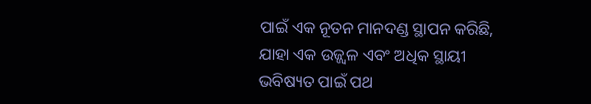ପାଇଁ ଏକ ନୂତନ ମାନଦଣ୍ଡ ସ୍ଥାପନ କରିଛି, ଯାହା ଏକ ଉଜ୍ଜ୍ୱଳ ଏବଂ ଅଧିକ ସ୍ଥାୟୀ ଭବିଷ୍ୟତ ପାଇଁ ପଥ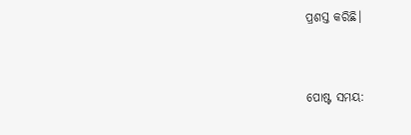ପ୍ରଶସ୍ତ କରିଛି।


ପୋଷ୍ଟ ସମୟ: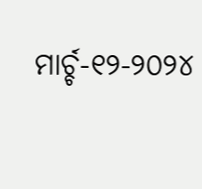ମାର୍ଚ୍ଚ-୧୨-୨୦୨୪